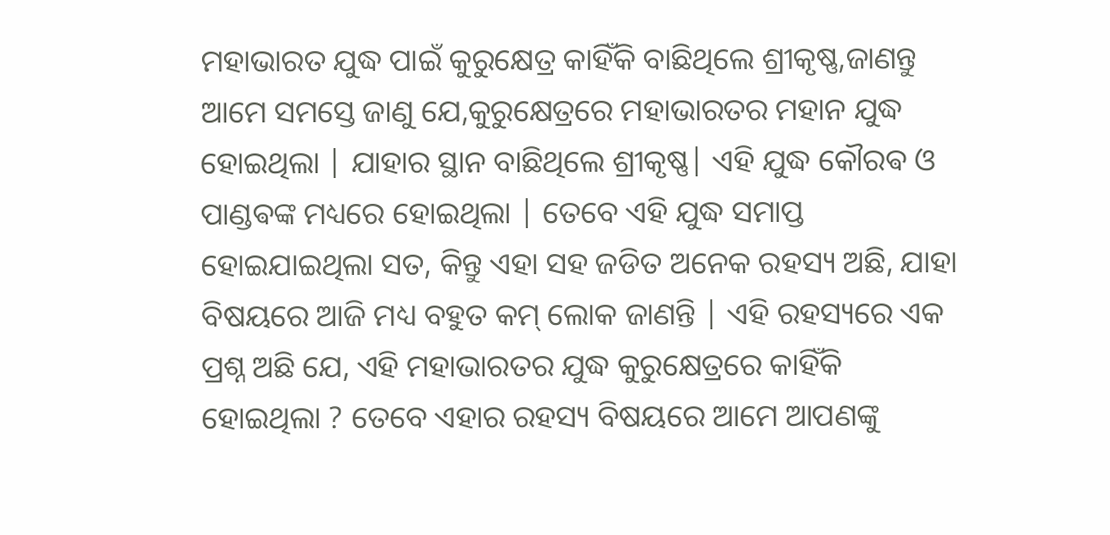ମହାଭାରତ ଯୁଦ୍ଧ ପାଇଁ କୁରୁକ୍ଷେତ୍ର କାହିଁକି ବାଛିଥିଲେ ଶ୍ରୀକୃଷ୍ଣ,ଜାଣନ୍ତୁ
ଆମେ ସମସ୍ତେ ଜାଣୁ ଯେ,କୁରୁକ୍ଷେତ୍ରରେ ମହାଭାରତର ମହାନ ଯୁଦ୍ଧ ହୋଇଥିଲା | ଯାହାର ସ୍ଥାନ ବାଛିଥିଲେ ଶ୍ରୀକୃଷ୍ଣ| ଏହି ଯୁଦ୍ଧ କୌରଵ ଓ ପାଣ୍ଡଵଙ୍କ ମଧ୍ୟରେ ହୋଇଥିଲା | ତେବେ ଏହି ଯୁଦ୍ଧ ସମାପ୍ତ ହୋଇଯାଇଥିଲା ସତ, କିନ୍ତୁ ଏହା ସହ ଜଡିତ ଅନେକ ରହସ୍ୟ ଅଛି, ଯାହା ବିଷୟରେ ଆଜି ମଧ୍ୟ ବହୁତ କମ୍ ଲୋକ ଜାଣନ୍ତି | ଏହି ରହସ୍ୟରେ ଏକ ପ୍ରଶ୍ନ ଅଛି ଯେ, ଏହି ମହାଭାରତର ଯୁଦ୍ଧ କୁରୁକ୍ଷେତ୍ରରେ କାହିଁକି ହୋଇଥିଲା ? ତେବେ ଏହାର ରହସ୍ୟ ବିଷୟରେ ଆମେ ଆପଣଙ୍କୁ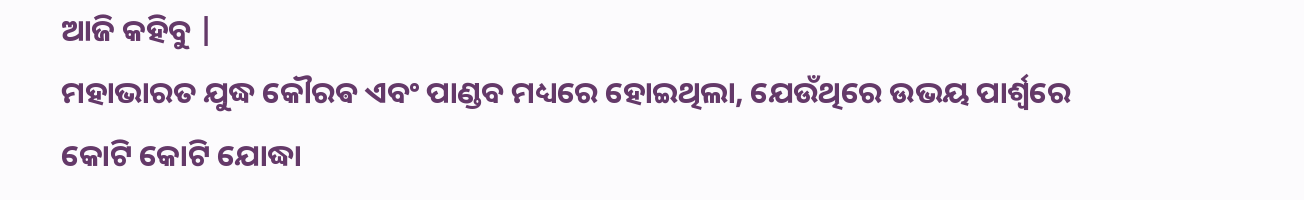ଆଜି କହିବୁ |
ମହାଭାରତ ଯୁଦ୍ଧ କୌରଵ ଏବଂ ପାଣ୍ଡବ ମଧ୍ୟରେ ହୋଇଥିଲା, ଯେଉଁଥିରେ ଉଭୟ ପାର୍ଶ୍ୱରେ କୋଟି କୋଟି ଯୋଦ୍ଧା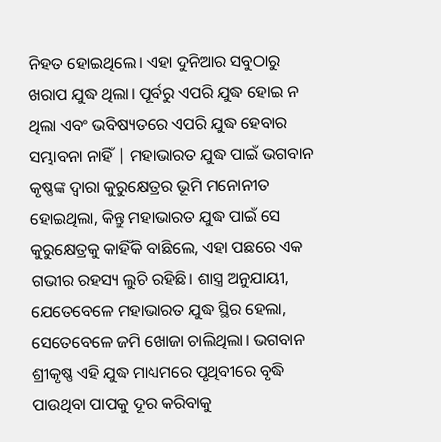ନିହତ ହୋଇଥିଲେ। ଏହା ଦୁନିଆର ସବୁଠାରୁ ଖରାପ ଯୁଦ୍ଧ ଥିଲା। ପୂର୍ବରୁ ଏପରି ଯୁଦ୍ଧ ହୋଇ ନ ଥିଲା ଏବଂ ଭବିଷ୍ୟତରେ ଏପରି ଯୁଦ୍ଧ ହେବାର ସମ୍ଭାବନା ନାହିଁ | ମହାଭାରତ ଯୁଦ୍ଧ ପାଇଁ ଭଗବାନ କୃଷ୍ଣଙ୍କ ଦ୍ୱାରା କୁରୁକ୍ଷେତ୍ରର ଭୂମି ମନୋନୀତ ହୋଇଥିଲା, କିନ୍ତୁ ମହାଭାରତ ଯୁଦ୍ଧ ପାଇଁ ସେ କୁରୁକ୍ଷେତ୍ରକୁ କାହିଁକି ବାଛିଲେ, ଏହା ପଛରେ ଏକ ଗଭୀର ରହସ୍ୟ ଲୁଚି ରହିଛି। ଶାସ୍ତ୍ର ଅନୁଯାୟୀ, ଯେତେବେଳେ ମହାଭାରତ ଯୁଦ୍ଧ ସ୍ଥିର ହେଲା, ସେତେବେଳେ ଜମି ଖୋଜା ଚାଲିଥିଲା। ଭଗବାନ ଶ୍ରୀକୃଷ୍ଣ ଏହି ଯୁଦ୍ଧ ମାଧ୍ୟମରେ ପୃଥିବୀରେ ବୃଦ୍ଧି ପାଉଥିବା ପାପକୁ ଦୂର କରିବାକୁ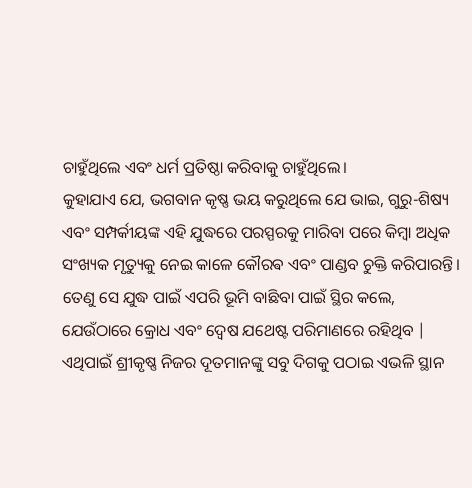ଚାହୁଁଥିଲେ ଏବଂ ଧର୍ମ ପ୍ରତିଷ୍ଠା କରିବାକୁ ଚାହୁଁଥିଲେ।
କୁହାଯାଏ ଯେ, ଭଗବାନ କୃଷ୍ଣ ଭୟ କରୁଥିଲେ ଯେ ଭାଇ, ଗୁରୁ-ଶିଷ୍ୟ ଏବଂ ସମ୍ପର୍କୀୟଙ୍କ ଏହି ଯୁଦ୍ଧରେ ପରସ୍ପରକୁ ମାରିବା ପରେ କିମ୍ବା ଅଧିକ ସଂଖ୍ୟକ ମୃତ୍ୟୁକୁ ନେଇ କାଳେ କୌରଵ ଏବଂ ପାଣ୍ଡବ ଚୁକ୍ତି କରିପାରନ୍ତି। ତେଣୁ ସେ ଯୁଦ୍ଧ ପାଇଁ ଏପରି ଭୂମି ବାଛିବା ପାଇଁ ସ୍ଥିର କଲେ, ଯେଉଁଠାରେ କ୍ରୋଧ ଏବଂ ଦ୍ଵେଷ ଯଥେଷ୍ଟ ପରିମାଣରେ ରହିଥିବ | ଏଥିପାଇଁ ଶ୍ରୀକୃଷ୍ଣ ନିଜର ଦୂତମାନଙ୍କୁ ସବୁ ଦିଗକୁ ପଠାଇ ଏଭଳି ସ୍ଥାନ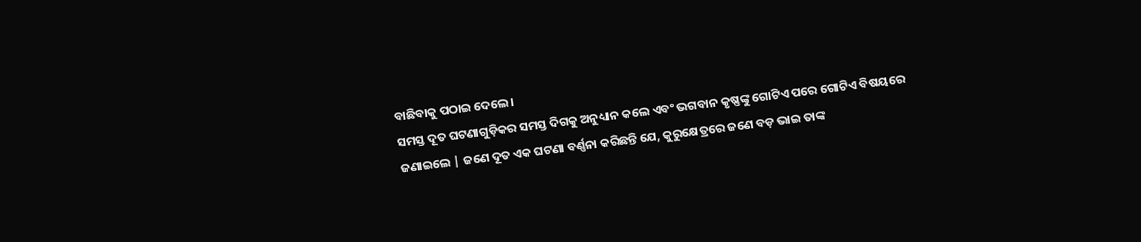ବାଛିବାକୁ ପଠାଇ ଦେଲେ।
ସମସ୍ତ ଦୂତ ଘଟଣାଗୁଡ଼ିକର ସମସ୍ତ ଦିଗକୁ ଅନୁଧ୍ୟାନ କଲେ ଏବଂ ଭଗବାନ କୃଷ୍ଣଙ୍କୁ ଗୋଟିଏ ପରେ ଗୋଟିଏ ବିଷୟରେ ଜଣାଇଲେ | ଜଣେ ଦୂତ ଏକ ଘଟଣା ବର୍ଣ୍ଣନା କରିଛନ୍ତି ଯେ, କୁରୁକ୍ଷେତ୍ରରେ ଜଣେ ବଡ଼ ଭାଇ ତାଙ୍କ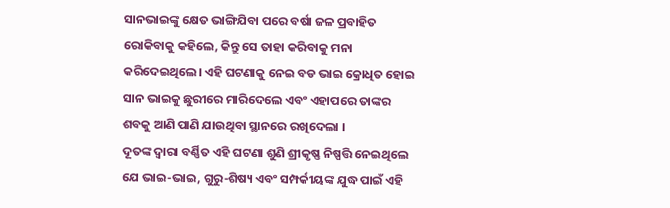ସାନଭାଇଙ୍କୁ କ୍ଷେତ ଭାଙ୍ଗିଯିବା ପରେ ବର୍ଷା ଜଳ ପ୍ରବାହିତ ରୋକିବାକୁ କହିଲେ, କିନ୍ତୁ ସେ ତାହା କରିବାକୁ ମନା କରିଦେଇଥିଲେ। ଏହି ଘଟଣାକୁ ନେଇ ବଡ ଭାଇ କ୍ରୋଧିତ ହୋଇ ସାନ ଭାଇକୁ ଛୁରୀରେ ମାରିଦେଲେ ଏବଂ ଏହାପରେ ତାଙ୍କର ଶବକୁ ଆଣି ପାଣି ଯାଉଥିବା ସ୍ଥାନରେ ରଖିଦେଲା ।
ଦୂତଙ୍କ ଦ୍ୱାରା ବର୍ଣ୍ଣିତ ଏହି ଘଟଣା ଶୁଣି ଶ୍ରୀକୃଷ୍ଣ ନିଷ୍ପତ୍ତି ନେଇଥିଲେ ଯେ ଭାଇ-ଭାଇ, ଗୁରୁ-ଶିଷ୍ୟ ଏବଂ ସମ୍ପର୍କୀୟଙ୍କ ଯୁଦ୍ଧ ପାଇଁ ଏହି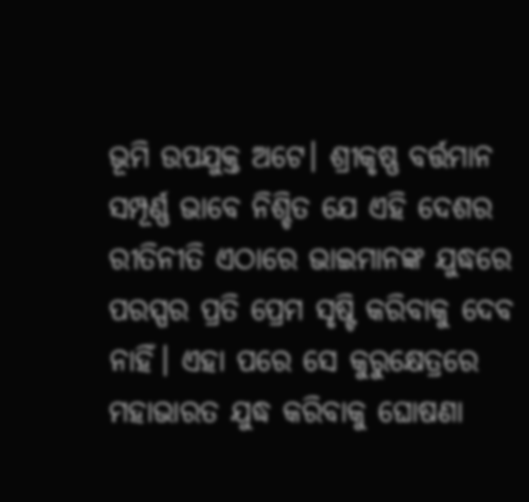ଭୂମି ଉପଯୁକ୍ତ ଅଟେ। ଶ୍ରୀକୃଷ୍ଣ ବର୍ତ୍ତମାନ ସମ୍ପୂର୍ଣ୍ଣ ଭାବେ ନିଶ୍ଚିତ ଯେ ଏହି ଦେଶର ରୀତିନୀତି ଏଠାରେ ଭାଇମାନଙ୍କ ଯୁଦ୍ଧରେ ପରସ୍ପର ପ୍ରତି ପ୍ରେମ ସୃଷ୍ଟି କରିବାକୁ ଦେବ ନାହିଁ। ଏହା ପରେ ସେ କୁରୁକ୍ଷେତ୍ରରେ ମହାଭାରତ ଯୁଦ୍ଧ କରିବାକୁ ଘୋଷଣା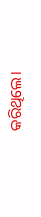କରିଥିଲେ।